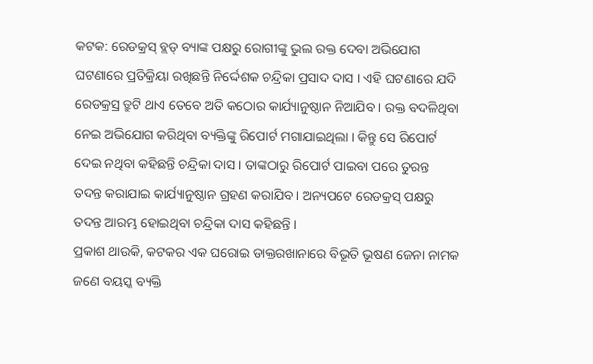କଟକ: ରେଡକ୍ରସ୍ ବ୍ଲଡ୍ ବ୍ୟାଙ୍କ ପକ୍ଷରୁ ରୋଗୀଙ୍କୁ ଭୁଲ ରକ୍ତ ଦେବା ଅଭିଯୋଗ ଘଟଣାରେ ପ୍ରତିକ୍ରିୟା ରଖିଛନ୍ତି ନିର୍ଦ୍ଦେଶକ ଚନ୍ଦ୍ରିକା ପ୍ରସାଦ ଦାସ । ଏହି ଘଟଣାରେ ଯଦି ରେଡକ୍ରସ୍ର ତ୍ରୁଟି ଥାଏ ତେବେ ଅତି କଠୋର କାର୍ଯ୍ୟାନୁଷ୍ଠାନ ନିଆଯିବ । ରକ୍ତ ବଦଳିଥିବା ନେଇ ଅଭିଯୋଗ କରିଥିବା ବ୍ୟକ୍ତିଙ୍କୁ ରିପୋର୍ଟ ମଗାଯାଇଥିଲା । କିନ୍ତୁ ସେ ରିପୋର୍ଟ ଦେଇ ନଥିବା କହିଛନ୍ତି ଚନ୍ଦ୍ରିକା ଦାସ । ତାଙ୍କଠାରୁ ରିପୋର୍ଟ ପାଇବା ପରେ ତୁରନ୍ତ ତଦନ୍ତ କରାଯାଇ କାର୍ଯ୍ୟାନୁଷ୍ଠାନ ଗ୍ରହଣ କରାଯିବ । ଅନ୍ୟପଟେ ରେଡକ୍ରସ୍ ପକ୍ଷରୁ ତଦନ୍ତ ଆରମ୍ଭ ହୋଇଥିବା ଚନ୍ଦ୍ରିକା ଦାସ କହିଛନ୍ତି ।
ପ୍ରକାଶ ଥାଉକି, କଟକର ଏକ ଘରୋଇ ଡାକ୍ତରଖାନାରେ ବିଭୂତି ଭୂଷଣ ଜେନା ନାମକ ଜଣେ ବୟସ୍କ ବ୍ୟକ୍ତି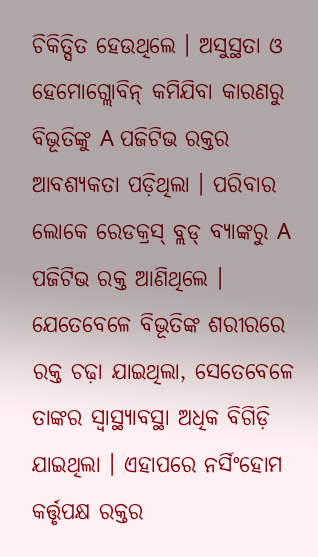ଚିକିତ୍ସିତ ହେଉଥିଲେ । ଅସୁସ୍ଥତା ଓ ହେମୋଗ୍ଲୋବିନ୍ କମିଯିବା କାରଣରୁ ବିଭୂତିଙ୍କୁ A ପଜିଟିଭ ରକ୍ତର ଆବଶ୍ୟକତା ପଡ଼ିଥିଲା । ପରିବାର ଲୋକେ ରେଡକ୍ରସ୍ ବ୍ଲଡ୍ ବ୍ୟାଙ୍କରୁ A ପଜିଟିଭ ରକ୍ତ ଆଣିଥିଲେ । ଯେତେବେଳେ ବିଭୂତିଙ୍କ ଶରୀରରେ ରକ୍ତ ଚଢ଼ା ଯାଇଥିଲା, ସେତେବେଳେ ତାଙ୍କର ସ୍ବାସ୍ଥ୍ୟାବସ୍ଥା ଅଧିକ ବିଗିଡ଼ି ଯାଇଥିଲା । ଏହାପରେ ନର୍ସିଂହୋମ କର୍ତ୍ତୃପକ୍ଷ ରକ୍ତର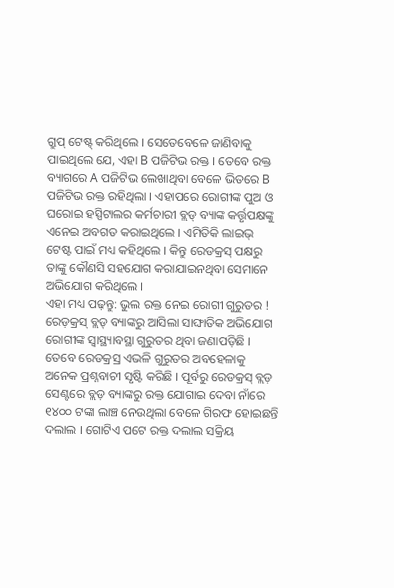ଗ୍ରୁପ୍ ଟେଷ୍ଟ୍ କରିଥିଲେ । ସେତେବେଳେ ଜାଣିବାକୁ ପାଇଥିଲେ ଯେ, ଏହା B ପଜିଟିଭ ରକ୍ତ । ତେବେ ରକ୍ତ ବ୍ୟାଗରେ A ପଜିଟିଭ ଲେଖାଥିବା ବେଳେ ଭିତରେ B ପଜିଟିଭ ରକ୍ତ ରହିଥିଲା । ଏହାପରେ ରୋଗୀଙ୍କ ପୁଅ ଓ ଘରୋଇ ହସ୍ପିଟାଲର କର୍ମଚାରୀ ବ୍ଲଡ୍ ବ୍ୟାଙ୍କ କର୍ତ୍ତୃପକ୍ଷଙ୍କୁ ଏନେଇ ଅବଗତ କରାଇଥିଲେ । ଏମିତିକି ଲାଇଭ୍ ଟେଷ୍ଟ ପାଇଁ ମଧ୍ୟ କହିଥିଲେ । କିନ୍ତୁ ରେଡକ୍ରସ୍ ପକ୍ଷରୁ ତାଙ୍କୁ କୌଣସି ସହଯୋଗ କରାଯାଇନଥିବା ସେମାନେ ଅଭିଯୋଗ କରିଥିଲେ ।
ଏହା ମଧ୍ୟ ପଢ଼ନ୍ତୁ: ଭୁଲ ରକ୍ତ ନେଇ ରୋଗୀ ଗୁରୁତର ! ରେଡ଼କ୍ରସ୍ ବ୍ଲଡ୍ ବ୍ୟାଙ୍କରୁ ଆସିଲା ସାଙ୍ଘାତିକ ଅଭିଯୋଗ
ରୋଗୀଙ୍କ ସ୍ବାସ୍ଥ୍ୟାବସ୍ଥା ଗୁରୁତର ଥିବା ଜଣାପଡ଼ିଛି । ତେବେ ରେଡକ୍ରସ୍ର ଏଭଳି ଗୁରୁତର ଅବହେଳାକୁ ଅନେକ ପ୍ରଶ୍ନବାଚୀ ସୃଷ୍ଟି କରିଛି । ପୂର୍ବରୁ ରେଡକ୍ରସ୍ ବ୍ଲଡ଼ ସେଣ୍ଟରେ ବ୍ଲଡ଼ ବ୍ୟାଙ୍କରୁ ରକ୍ତ ଯୋଗାଇ ଦେବା ନାଁରେ ୧୪୦୦ ଟଙ୍କା ଲାଞ୍ଚ ନେଉଥିଲା ବେଳେ ଗିରଫ ହୋଇଛନ୍ତି ଦଲାଲ । ଗୋଟିଏ ପଟେ ରକ୍ତ ଦଲାଲ ସକ୍ରିୟ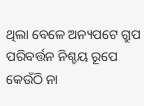ଥିଲା ବେଳେ ଅନ୍ୟପଟେ ଗ୍ରୁପ ପରିବର୍ତ୍ତନ ନିଶ୍ଚୟ ରୂପେ କେଉଁଠି ନା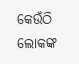କେଉଁଠି ଲୋକଙ୍କ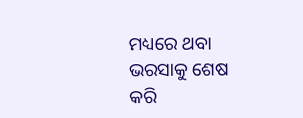ମଧ୍ୟରେ ଥବା ଭରସାକୁ ଶେଷ କରି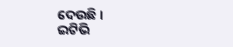ଦେଉଛି ।
ଇଟିଭି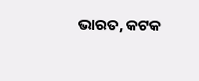ଭାରତ, କଟକ